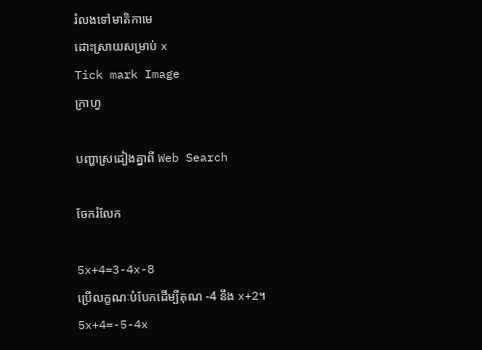រំលងទៅមាតិកាមេ
ដោះស្រាយសម្រាប់ x
Tick mark Image
ក្រាហ្វ

បញ្ហាស្រដៀងគ្នាពី Web Search

ចែករំលែក

5x+4=3-4x-8
ប្រើលក្ខណៈបំបែកដើម្បីគុណ -4 នឹង x+2។
5x+4=-5-4x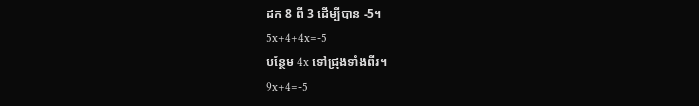ដក 8 ពី 3 ដើម្បីបាន -5។
5x+4+4x=-5
បន្ថែម 4x ទៅជ្រុងទាំងពីរ។
9x+4=-5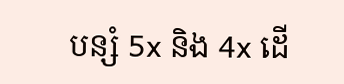បន្សំ 5x និង 4x ដើ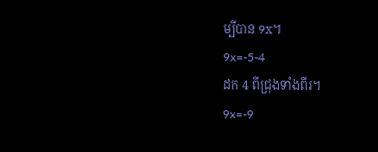ម្បីបាន 9x។
9x=-5-4
ដក 4 ពីជ្រុងទាំងពីរ។
9x=-9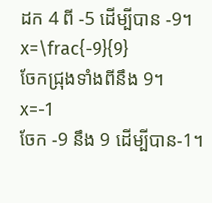ដក 4 ពី -5 ដើម្បីបាន -9។
x=\frac{-9}{9}
ចែកជ្រុងទាំងពីនឹង 9។
x=-1
ចែក -9 នឹង 9 ដើម្បីបាន-1។